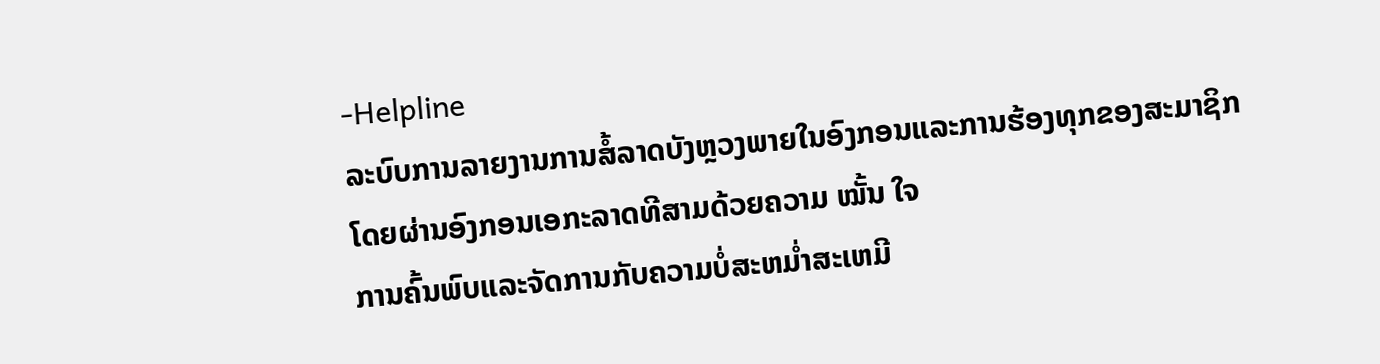-Helpline
ລະບົບການລາຍງານການສໍ້ລາດບັງຫຼວງພາຍໃນອົງກອນແລະການຮ້ອງທຸກຂອງສະມາຊິກໂດຍຜ່ານອົງກອນເອກະລາດທີສາມດ້ວຍຄວາມ ໝັ້ນ ໃຈ
ການຄົ້ນພົບແລະຈັດການກັບຄວາມບໍ່ສະຫມໍ່າສະເຫມີ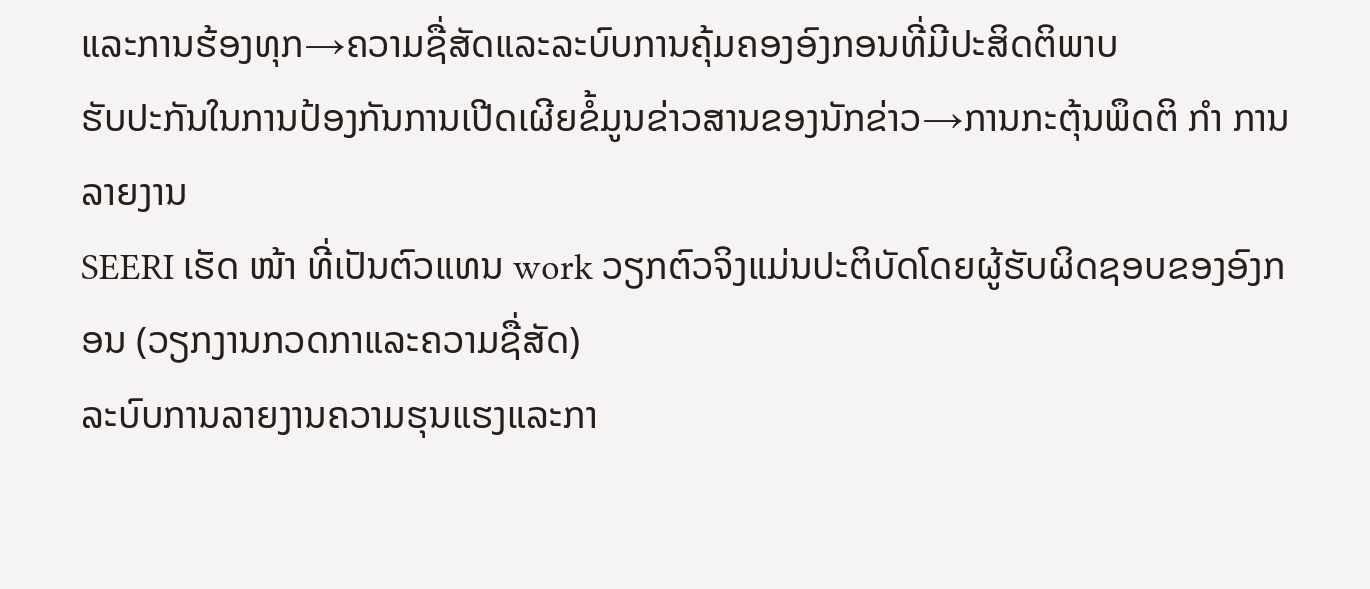ແລະການຮ້ອງທຸກ→ຄວາມຊື່ສັດແລະລະບົບການຄຸ້ມຄອງອົງກອນທີ່ມີປະສິດຕິພາບ
ຮັບປະກັນໃນການປ້ອງກັນການເປີດເຜີຍຂໍ້ມູນຂ່າວສານຂອງນັກຂ່າວ→ການກະຕຸ້ນພຶດຕິ ກຳ ການລາຍງານ
SEERI ເຮັດ ໜ້າ ທີ່ເປັນຕົວແທນ work ວຽກຕົວຈິງແມ່ນປະຕິບັດໂດຍຜູ້ຮັບຜິດຊອບຂອງອົງກອນ (ວຽກງານກວດກາແລະຄວາມຊື່ສັດ)
ລະບົບການລາຍງານຄວາມຮຸນແຮງແລະກາ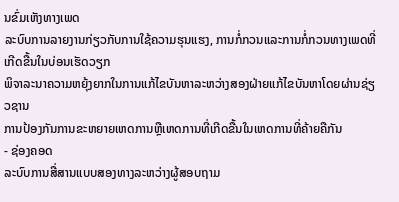ນຂົ່ມເຫັງທາງເພດ
ລະບົບການລາຍງານກ່ຽວກັບການໃຊ້ຄວາມຮຸນແຮງ, ການກໍ່ກວນແລະການກໍ່ກວນທາງເພດທີ່ເກີດຂື້ນໃນບ່ອນເຮັດວຽກ
ພິຈາລະນາຄວາມຫຍຸ້ງຍາກໃນການແກ້ໄຂບັນຫາລະຫວ່າງສອງຝ່າຍແກ້ໄຂບັນຫາໂດຍຜ່ານຊ່ຽວຊານ
ການປ້ອງກັນການຂະຫຍາຍເຫດການຫຼືເຫດການທີ່ເກີດຂື້ນໃນເຫດການທີ່ຄ້າຍຄືກັນ
- ຊ່ອງຄອດ
ລະບົບການສື່ສານແບບສອງທາງລະຫວ່າງຜູ້ສອບຖາມ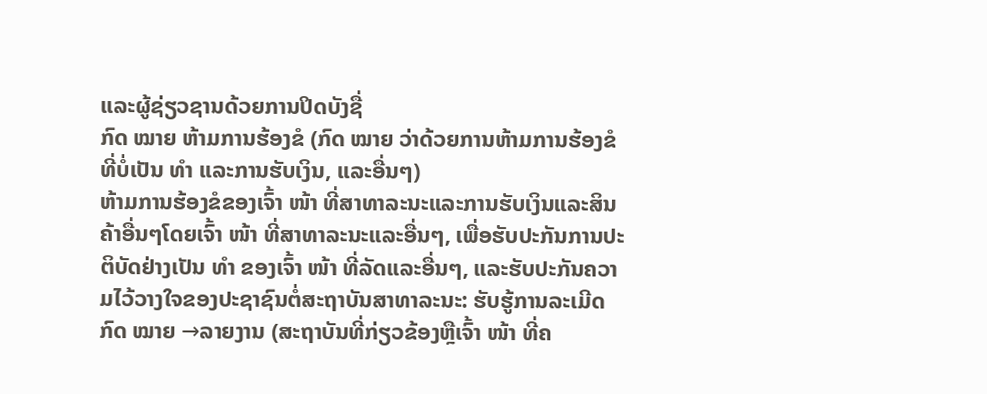ແລະຜູ້ຊ່ຽວຊານດ້ວຍການປິດບັງຊື່
ກົດ ໝາຍ ຫ້າມການຮ້ອງຂໍ (ກົດ ໝາຍ ວ່າດ້ວຍການຫ້າມການຮ້ອງຂໍທີ່ບໍ່ເປັນ ທຳ ແລະການຮັບເງິນ, ແລະອື່ນໆ)
ຫ້າມການຮ້ອງຂໍຂອງເຈົ້າ ໜ້າ ທີ່ສາທາລະນະແລະການຮັບເງິນແລະສິນຄ້າອື່ນໆໂດຍເຈົ້າ ໜ້າ ທີ່ສາທາລະນະແລະອື່ນໆ, ເພື່ອຮັບປະກັນການປະຕິບັດຢ່າງເປັນ ທຳ ຂອງເຈົ້າ ໜ້າ ທີ່ລັດແລະອື່ນໆ, ແລະຮັບປະກັນຄວາມໄວ້ວາງໃຈຂອງປະຊາຊົນຕໍ່ສະຖາບັນສາທາລະນະ: ຮັບຮູ້ການລະເມີດກົດ ໝາຍ →ລາຍງານ (ສະຖາບັນທີ່ກ່ຽວຂ້ອງຫຼືເຈົ້າ ໜ້າ ທີ່ຄ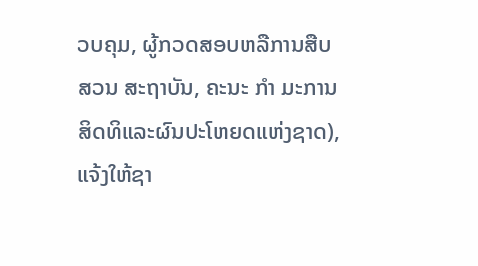ວບຄຸມ, ຜູ້ກວດສອບຫລືການສືບສວນ ສະຖາບັນ, ຄະນະ ກຳ ມະການສິດທິແລະຜົນປະໂຫຍດແຫ່ງຊາດ), ແຈ້ງໃຫ້ຊາ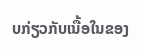ບກ່ຽວກັບເນື້ອໃນຂອງ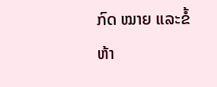ກົດ ໝາຍ ແລະຂໍ້ຫ້າ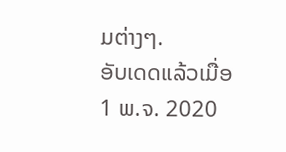ມຕ່າງໆ.
ອັບເດດແລ້ວເມື່ອ
1 ພ.ຈ. 2020